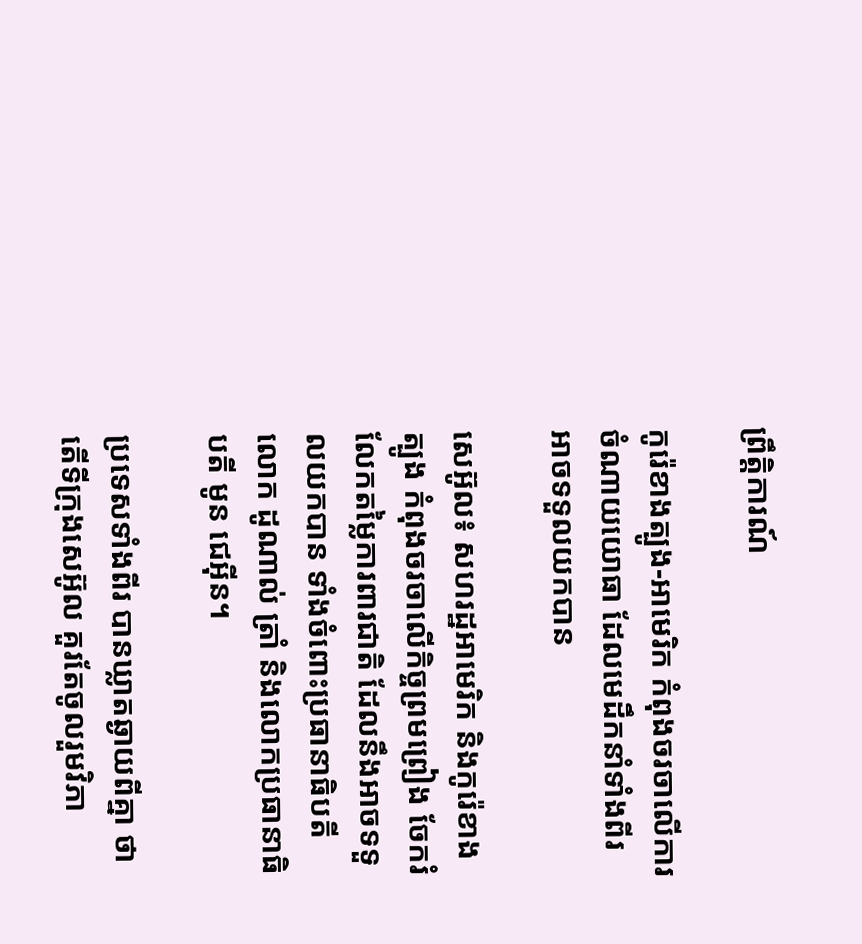ព្រឹត្តិការណ៍

កូរ៉េខាងត្បូង-អាមេរិក កំពុងចរចាលើការចំណាយយោធា ដែលមេដឹកនាំទាំងពីរ អាចទទួលយកបាន

សេអ៊ូល៖ សហរដ្ឋអាមេរិក និងកូរ៉េខាងត្បូង កំពុងចរចាលើកិច្ចព្រមព្រៀង ចែករំលែកតម្លៃការពារជាតិ ដែលនឹងអាចទទួលយកបាន ទាំងចំពោះប្រធានាធិបតីលោក ដូណាល់ ត្រាំ និងលោកប្រធានាធិបតី មូន ជេអ៊ីន។

ប្រទេសទាំងពីរ បានឃ្លាតឆ្ងាយពីគ្នា ថាតើទីក្រុងសេអ៊ូល គួរតែចូលរួមវិភា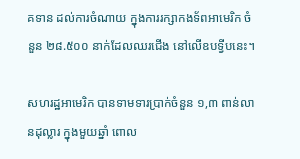គទាន ដល់ការចំណាយ ក្នុងការរក្សាកងទ័ពអាមេរិក ចំនួន ២៨.៥០០ នាក់ដែលឈរជើង នៅលើឧបទ្វីបនេះ។

សហរដ្ឋអាមេរិក បានទាមទារប្រាក់ចំនួន ១,៣ ពាន់លានដុល្លារ ក្នុងមួយឆ្នាំ ពោល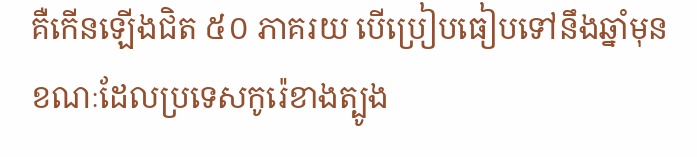គឺកើនឡើងជិត ៥០ ភាគរយ បើប្រៀបធៀបទៅនឹងឆ្នាំមុន ខណៈដែលប្រទេសកូរ៉េខាងត្បូង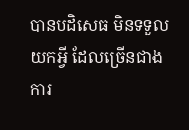បានបដិសេធ មិនទទួលយកអ្វី ដែលច្រើនជាងការ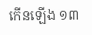កើនឡើង ១៣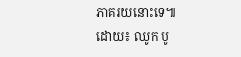ភាគរយនោះទេ៕ ដោយ៖ ឈូក បូ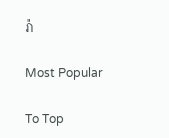រ៉ា

Most Popular

To Top